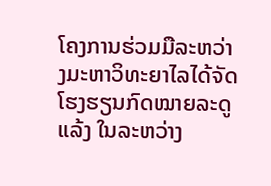ໂຄງການຮ່ວມມືລະຫວ່າງມະຫາວິທະຍາໄລໄດ້ຈັດໂຮງຮຽນກົດໝາຍລະດູແລ້ງ ໃນລະຫວ່າງ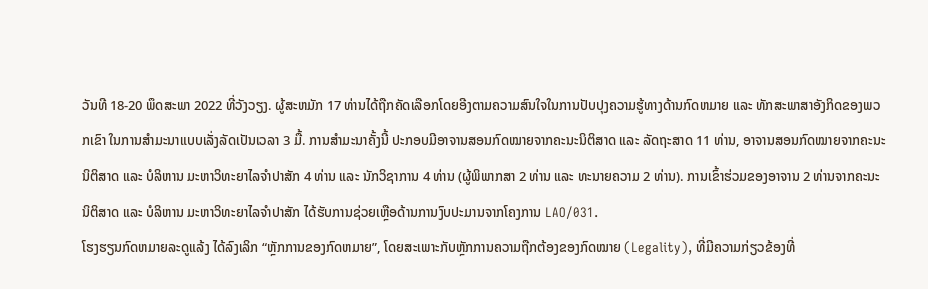ວັນທີ 18-20 ພຶດສະພາ 2022 ທີ່ວັງວຽງ. ຜູ້ສະຫມັກ 17 ທ່ານໄດ້ຖືກຄັດເລືອກໂດຍອີງຕາມຄວາມສົນໃຈໃນການປັບປຸງຄວາມຮູ້ທາງດ້ານກົດຫມາຍ ແລະ ທັກສະພາສາອັງກິດຂອງພວກເຂົາ ໃນການສໍາມະນາແບບເລັ່ງລັດເປັນເວລາ 3 ມື້. ການສຳມະນາຄັ້ງນີ້ ປະກອບມີອາຈານສອນກົດໝາຍຈາກຄະນະນິຕິສາດ ແລະ ລັດຖະສາດ 11 ທ່ານ, ອາຈານສອນກົດໝາຍຈາກຄະນະນິຕິສາດ ແລະ ບໍລິຫານ ມະຫາວິທະຍາໄລຈໍາປາສັກ 4 ທ່ານ ແລະ ນັກວິຊາການ 4 ທ່ານ (ຜູ້ພິພາກສາ 2 ທ່ານ ແລະ ທະນາຍຄວາມ 2 ທ່ານ). ການເຂົ້າຮ່ວມຂອງອາຈານ 2 ທ່ານຈາກຄະນະນິຕິສາດ ແລະ ບໍລິຫານ ມະຫາວິທະຍາໄລຈໍາປາສັກ ໄດ້ຮັບການຊ່ວຍເຫຼືອດ້ານການງົບປະມານຈາກໂຄງການ LAO/031.
ໂຮງຮຽນກົດຫມາຍລະດູແລ້ງ ໄດ້ລົງເລິກ “ຫຼັກການຂອງກົດຫມາຍ”, ໂດຍສະເພາະກັບຫຼັກການຄວາມຖືກຕ້ອງຂອງກົດໝາຍ (Legality), ທີ່ມີຄວາມກ່ຽວຂ້ອງທີ່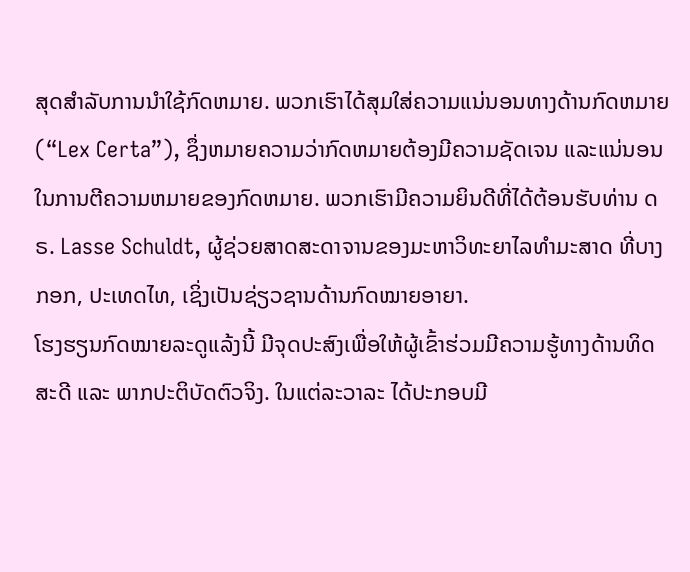ສຸດສໍາລັບການນໍາໃຊ້ກົດຫມາຍ. ພວກເຮົາໄດ້ສຸມໃສ່ຄວາມແນ່ນອນທາງດ້ານກົດຫມາຍ (“Lex Certa”), ຊຶ່ງຫມາຍຄວາມວ່າກົດຫມາຍຕ້ອງມີຄວາມຊັດເຈນ ແລະແນ່ນອນ ໃນການຕີຄວາມຫມາຍຂອງກົດຫມາຍ. ພວກເຮົາມີຄວາມຍິນດີທີ່ໄດ້ຕ້ອນຮັບທ່ານ ດຣ. Lasse Schuldt, ຜູ້ຊ່ວຍສາດສະດາຈານຂອງມະຫາວິທະຍາໄລທຳມະສາດ ທີ່ບາງກອກ, ປະເທດໄທ, ເຊິ່ງເປັນຊ່ຽວຊານດ້ານກົດໝາຍອາຍາ.
ໂຮງຮຽນກົດໝາຍລະດູແລ້ງນີ້ ມີຈຸດປະສົງເພື່ອໃຫ້ຜູ້ເຂົ້າຮ່ວມມີຄວາມຮູ້ທາງດ້ານທິດສະດີ ແລະ ພາກປະຕິບັດຕົວຈິງ. ໃນແຕ່ລະວາລະ ໄດ້ປະກອບມີ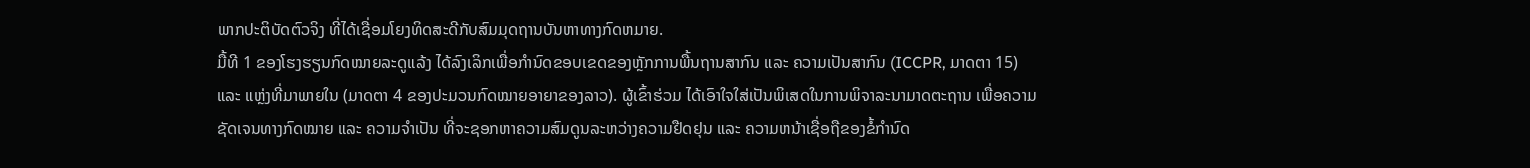ພາກປະຕິບັດຕົວຈິງ ທີ່ໄດ້ເຊື່ອມໂຍງທິດສະດີກັບສົມມຸດຖານບັນຫາທາງກົດຫມາຍ.
ມື້ທີ 1 ຂອງໂຮງຮຽນກົດໝາຍລະດູແລ້ງ ໄດ້ລົງເລິກເພື່ອກໍານົດຂອບເຂດຂອງຫຼັກການພື້ນຖານສາກົນ ແລະ ຄວາມເປັນສາກົນ (ICCPR, ມາດຕາ 15) ແລະ ແຫຼ່ງທີ່ມາພາຍໃນ (ມາດຕາ 4 ຂອງປະມວນກົດໝາຍອາຍາຂອງລາວ). ຜູ້ເຂົ້າຮ່ວມ ໄດ້ເອົາໃຈໃສ່ເປັນພິເສດໃນການພິຈາລະນາມາດຕະຖານ ເພື່ອຄວາມຊັດເຈນທາງກົດໝາຍ ແລະ ຄວາມຈຳເປັນ ທີ່ຈະຊອກຫາຄວາມສົມດູນລະຫວ່າງຄວາມຢືດຢຸນ ແລະ ຄວາມຫນ້າເຊື່ອຖືຂອງຂໍ້ກໍານົດ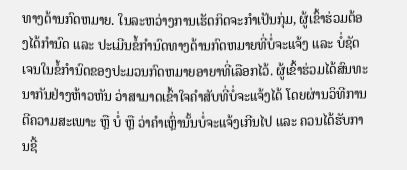ທາງດ້ານກົດຫມາຍ. ໃນລະຫວ່າງການເຮັດກິດຈະກຳເປັນກຸ່ມ, ຜູ້ເຂົ້າຮ່ວມຕ້ອງໄດ້ກໍານົດ ແລະ ປະເມີນຂໍ້ກໍານົດທາງດ້ານກົດຫມາຍທີ່ບໍ່ຈະແຈ້ງ ແລະ ບໍ່ຊັດເຈນໃນຂໍ້ກໍານົດຂອງປະມວນກົດຫມາຍອາຍາທີ່ເລືອກໄວ້. ຜູ້ເຂົ້າຮ່ວມໄດ້ສົນທະນາກັນຢ່າງຫ້າວຫັນ ວ່າສາມາດເຂົ້າໃຈຄໍາສັບທີ່ບໍ່ຈະແຈ້ງໄດ້ ໂດຍຜ່ານວິທີການຕີຄວາມສະເພາະ ຫຼື ບໍ່ ຫຼື ວ່າຄຳເຫຼົ່ານັ້ນບໍ່ຈະແຈ້ງເກີນໄປ ແລະ ຄວນໄດ້ຮັບການຊີ້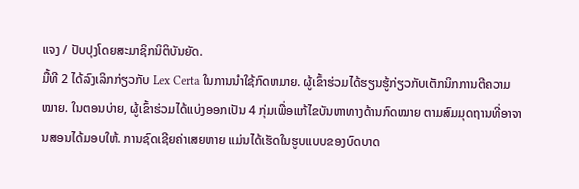ແຈງ / ປັບປຸງໂດຍສະມາຊິກນິຕິບັນຍັດ.
ມື້ທີ 2 ໄດ້ລົງເລິກກ່ຽວກັບ Lex Certa ໃນການນໍາໃຊ້ກົດຫມາຍ. ຜູ້ເຂົ້າຮ່ວມໄດ້ຮຽນຮູ້ກ່ຽວກັບເຕັກນິກການຕີຄວາມໝາຍ. ໃນຕອນບ່າຍ, ຜູ້ເຂົ້າຮ່ວມໄດ້ແບ່ງອອກເປັນ 4 ກຸ່ມເພື່ອແກ້ໄຂບັນຫາທາງດ້ານກົດໝາຍ ຕາມສົມມຸດຖານທີ່ອາຈານສອນໄດ້ມອບໃຫ້. ການຊົດເຊີຍຄ່າເສຍຫາຍ ແມ່ນໄດ້ເຮັດໃນຮູບແບບຂອງບົດບາດ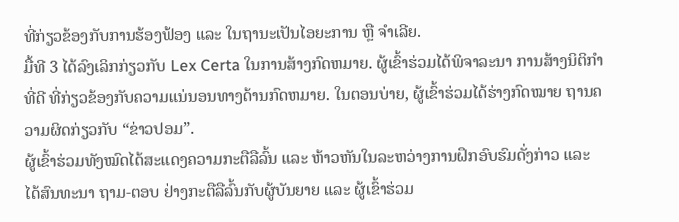ທີ່ກ່ຽວຂ້ອງກັບການຮ້ອງຟ້ອງ ແລະ ໃນຖານະເປັນໄອຍະການ ຫຼື ຈໍາເລີຍ.
ມື້ທີ 3 ໄດ້ລົງເລິກກ່ຽວກັບ Lex Certa ໃນການສ້າງກົດຫມາຍ. ຜູ້ເຂົ້າຮ່ວມໄດ້ພິຈາລະນາ ການສ້າງນິຕິກໍາທີ່ດີ ທີ່ກ່ຽວຂ້ອງກັບຄວາມແນ່ນອນທາງດ້ານກົດຫມາຍ. ໃນຕອນບ່າຍ, ຜູ້ເຂົ້າຮ່ວມໄດ້ຮ່າງກົດໝາຍ ຖານຄວາມຜິດກ່ຽວກັບ “ຂ່າວປອມ”.
ຜູ້ເຂົ້າຮ່ວມທັງໝົດໄດ້ສະແດງຄວາມກະຕືລືລົ້ນ ແລະ ຫ້າວຫັນໃນລະຫວ່າງການຝຶກອົບຮົມດັ່ງກ່າວ ແລະ ໄດ້ສົນທະນາ ຖາມ-ຕອບ ຢ່າງກະຕືລືລົ້ນກັບຜູ້ບັນຍາຍ ແລະ ຜູ້ເຂົ້າຮ່ວມ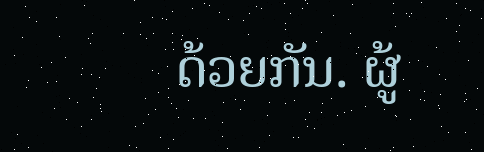ດ້ວຍກັນ. ຜູ້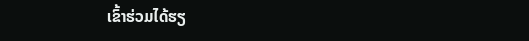ເຂົ້າຮ່ວມໄດ້ຮຽ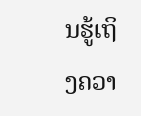ນຮູ້ເຖິງຄວາ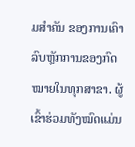ມສຳຄັນ ຂອງການເຄົາລົບຫຼັກການຂອງກົດໝາຍໃນທຸກສາຂາ. ຜູ້ເຂົ້າຮ່ວມທັງໝົດແມ່ນ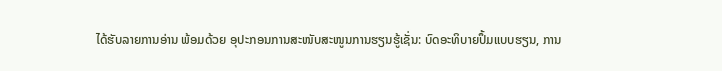ໄດ້ຮັບລາຍການອ່ານ ພ້ອມດ້ວຍ ອຸປະກອນການສະໜັບສະໜູນການຮຽນຮູ້ເຊັ່ນ: ບົດອະທິບາຍປຶ້ມແບບຮຽນ, ການ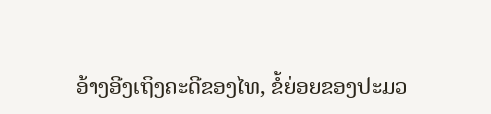ອ້າງອີງເຖິງຄະດີຂອງໄທ, ຂໍ້ຍ່ອຍຂອງປະມວ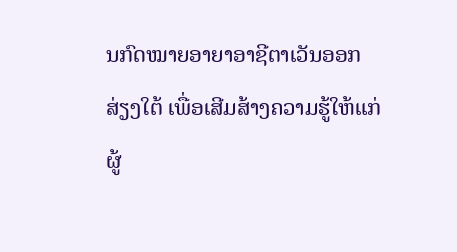ນກົດໝາຍອາຍາອາຊີຕາເວັນອອກສ່ຽງໃຕ້ ເພື່ອເສີມສ້າງຄວາມຮູ້ໃຫ້ແກ່ຜູ້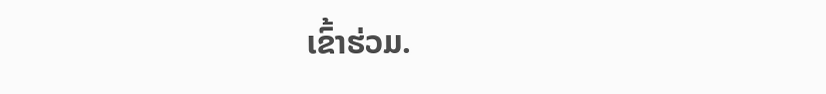ເຂົ້າຮ່ວມ.